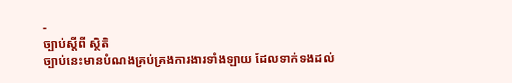-
ច្បាប់ស្តីពី ស្ថិតិ
ច្បាប់នេះមានបំណងគ្រប់គ្រងការងារទាំងឡាយ ដែលទាក់ទងដល់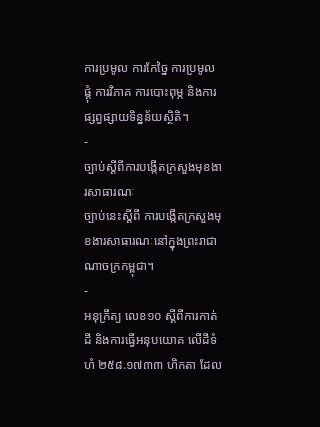ការប្រមូល ការកែច្នៃ ការប្រមូលផ្តុំ ការវិភាគ ការបោះពុម្ភ និងការផ្សព្វផ្សាយទិន្នន័យស្ថិតិ។
-
ច្បាប់ស្តីពីការបង្កើតក្រសួងមុខងារសាធារណៈ
ច្បាប់នេះស្តីពី ការបង្កើតក្រសួងមុខងារសាធារណៈនៅក្នុងព្រះរាជាណាចក្រកម្ពុជា។
-
អនុក្រឹត្យ លេខ១០ ស្ដីពីការកាត់ដី និងការធ្វើអនុបយោគ លើដីទំហំ ២៥៨.១៧៣៣ ហិកតា ដែល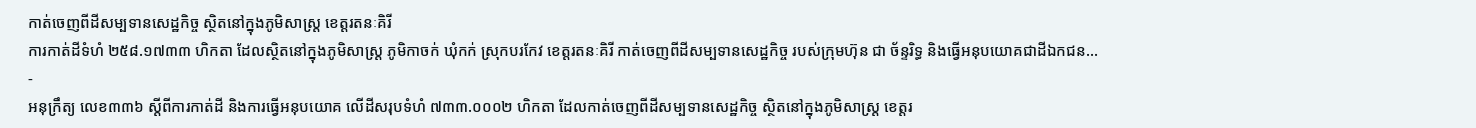កាត់ចេញពីដីសម្បទានសេដ្ឋកិច្ច ស្ថិតនៅក្នុងភូមិសាស្រ្ត ខេត្តរតនៈគិរី
ការកាត់ដីទំហំ ២៥៨.១៧៣៣ ហិកតា ដែលស្ថិតនៅក្នុងភូមិសាស្រ្ត ភូមិកាចក់ ឃុំកក់ ស្រុកបរកែវ ខេត្តរតនៈគិរី កាត់ចេញពីដីសម្បទានសេដ្ឋកិច្ច របស់ក្រុមហ៊ុន ជា ច័ន្ទរិទ្ធ និងធ្វើអនុបយោគជាដីឯកជន...
-
អនុក្រឹត្យ លេខ៣៣៦ ស្ដីពីការកាត់ដី និងការធ្វើអនុបយោគ លើដីសរុបទំហំ ៧៣៣.០០០២ ហិកតា ដែលកាត់ចេញពីដីសម្បទានសេដ្ឋកិច្ច ស្ថិតនៅក្នុងភូមិសាស្រ្ត ខេត្តរ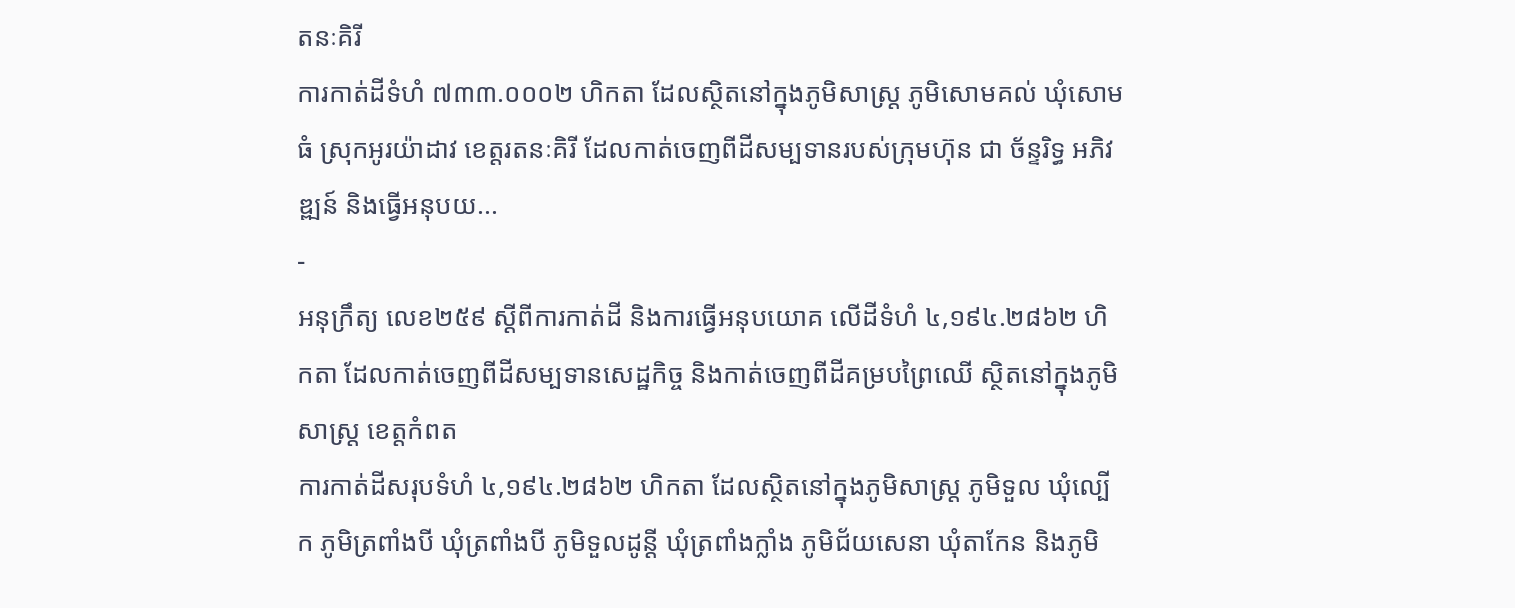តនៈគិរី
ការកាត់ដីទំហំ ៧៣៣.០០០២ ហិកតា ដែលស្ថិតនៅក្នុងភូមិសាស្រ្ត ភូមិសោមគល់ ឃុំសោមធំ ស្រុកអូរយ៉ាដាវ ខេត្តរតនៈគិរី ដែលកាត់ចេញពីដីសម្បទានរបស់ក្រុមហ៊ុន ជា ច័ន្ទរិទ្ធ អភិវឌ្ឍន៍ និងធ្វើអនុបយ...
-
អនុក្រឹត្យ លេខ២៥៩ ស្ដីពីការកាត់ដី និងការធ្វើអនុបយោគ លើដីទំហំ ៤,១៩៤.២៨៦២ ហិកតា ដែលកាត់ចេញពីដីសម្បទានសេដ្ឋកិច្ច និងកាត់ចេញពីដីគម្របព្រៃឈើ ស្ថិតនៅក្នុងភូមិសាស្រ្ត ខេត្តកំពត
ការកាត់ដីសរុបទំហំ ៤,១៩៤.២៨៦២ ហិកតា ដែលស្ថិតនៅក្នុងភូមិសាស្រ្ត ភូមិទួល ឃុំល្បើក ភូមិត្រពាំងបី ឃុំត្រពាំងបី ភូមិទួលដូន្តី ឃុំត្រពាំងក្លាំង ភូមិជ័យសេនា ឃុំតាកែន និងភូមិ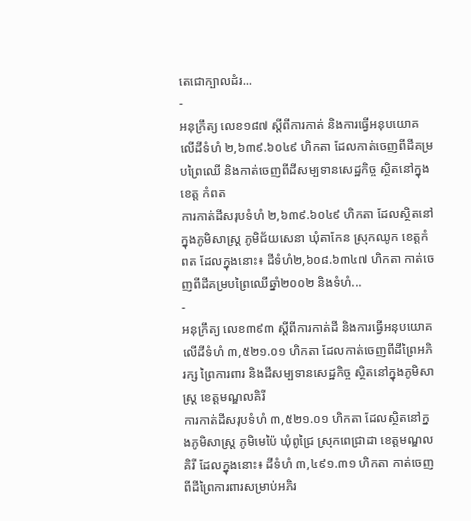តេជោក្បាលដំរ...
-
អនុក្រឹត្យ លេខ១៨៧ ស្ដីពីការកាត់ និងការធ្វើអនុបយោគ លើដីទំហំ ២,៦៣៩.៦០៤៩ ហិកតា ដែលកាត់ចេញពីដីគម្របព្រៃឈើ និងកាត់ចេញពីដីសម្បទានសេដ្ឋកិច្ច ស្ថិតនៅក្នុងខេត្ត កំពត
ការកាត់ដីសរុបទំហំ ២,៦៣៩.៦០៤៩ ហិកតា ដែលស្ថិតនៅក្នុងភូមិសាស្រ្ត ភូមិជ័យសេនា ឃុំតាកែន ស្រុកឈូក ខេត្តកំពត ដែលក្នុងនោះ៖ ដីទំហំ២,៦០៨.៦៣៤៧ ហិកតា កាត់ចេញពីដីគម្របព្រៃឈើឆ្នាំ២០០២ និងទំហំ...
-
អនុក្រឹត្យ លេខ៣៩៣ ស្ដីពីការកាត់ដី និងការធ្វើអនុបយោគ លើដីទំហំ ៣,៥២១.០១ ហិកតា ដែលកាត់ចេញពីដីព្រៃអភិរក្ស ព្រៃការពារ និងដីសម្បទានសេដ្ឋកិច្ច ស្ថិតនៅក្នុងភូមិសាស្រ្ត ខេត្តមណ្ឌលគិរី
ការកាត់ដីសរុបទំហំ ៣,៥២១.០១ ហិកតា ដែលស្ថិតនៅក្នងភូមិសាស្រ្ត ភូមិមេប៉ៃ ឃុំពូជ្រៃ ស្រុកពេជ្រាដា ខេត្តមណ្ឌលគិរី ដែលក្នុងនោះ៖ ដីទំហំ ៣,៤៩១.៣១ ហិកតា កាត់ចេញពីដីព្រៃការពារសម្រាប់អភិរ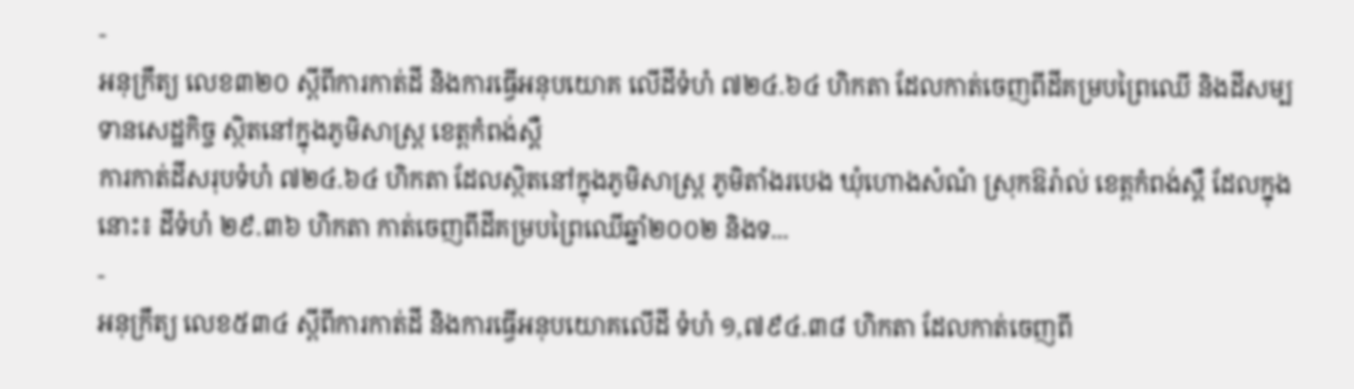-
អនុក្រឹត្យ លេខ៣២០ ស្ដីពីការកាត់ដី និងការធ្វើអនុបយោគ លើដីទំហំ ៧២៤.៦៤ ហិកតា ដែលកាត់ចេញពីដីគម្របព្រៃឈើ និងដីសម្បទានសេដ្ឋកិច្ច ស្ថិតនៅក្នុងភូមិសាស្រ្ត ខេត្តកំពង់ស្ពឺ
ការកាត់ដីសរុបទំហំ ៧២៤.៦៤ ហិកតា ដែលស្ថិតនៅក្នុងភូមិសាស្រ្ត ភូមិតាំងរបេង ឃុំហោងសំណំ ស្រុកឱរ៉ាល់ ខេត្តកំពង់ស្ពឺ ដែលក្នុងនោះ៖ ដីទំហំ ២៩.៣៦ ហិកតា កាត់ចេញពីដីគម្របព្រៃឈើឆ្នាំ២០០២ និងទ...
-
អនុក្រឹត្យ លេខ៥៣៤ ស្ដីពីការកាត់ដី និងការធ្វើអនុបយោគលើដី ទំហំ ១,៧៩៤.៣៨ ហិកតា ដែលកាត់ចេញពី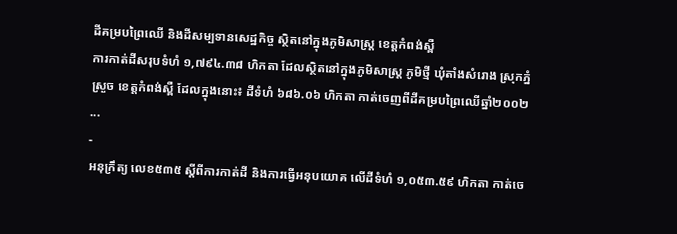ដីគម្របព្រៃឈើ និងដីសម្បទានសេដ្ឋកិច្ច ស្ថិតនៅក្នុងភូមិសាស្រ្ត ខេត្តកំពង់ស្ពឺ
ការកាត់ដីសរុបទំហំ ១,៧៩៤.៣៨ ហិកតា ដែលស្ថិតនៅក្នុងភូមិសាស្រ្ត ភូមិថ្មី ឃុំតាំងសំរោង ស្រុកភ្នំស្រួច ខេត្តកំពង់ស្ពឺ ដែលក្នុងនោះ៖ ដីទំហំ ៦៨៦.០៦ ហិកតា កាត់ចេញពីដីគម្របព្រៃឈើឆ្នាំ២០០២ ...
-
អនុក្រឹត្យ លេខ៥៣៥ ស្ដីពីការកាត់ដី និងការធ្វើអនុបយោគ លើដីទំហំ ១,០៥៣.៥៩ ហិកតា កាត់ចេ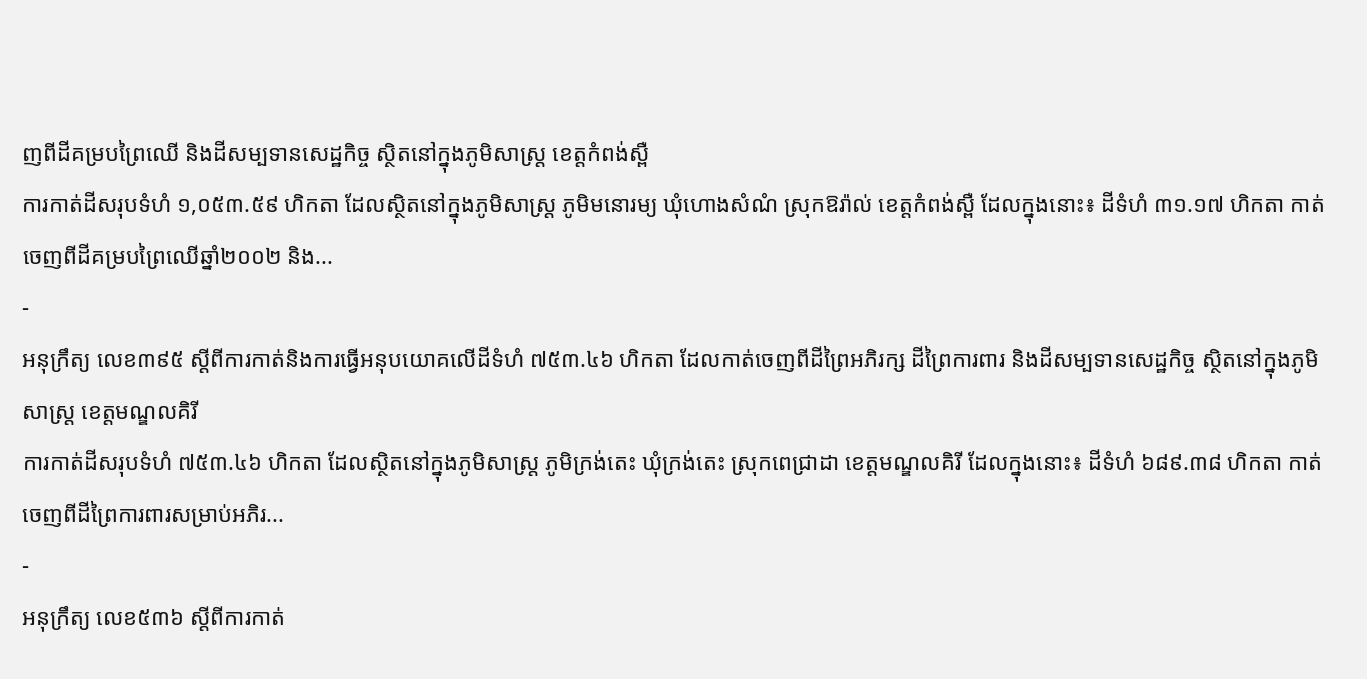ញពីដីគម្របព្រៃឈើ និងដីសម្បទានសេដ្ឋកិច្ច ស្ថិតនៅក្នុងភូមិសាស្រ្ត ខេត្តកំពង់ស្ពឺ
ការកាត់ដីសរុបទំហំ ១,០៥៣.៥៩ ហិកតា ដែលស្ថិតនៅក្នុងភូមិសាស្រ្ត ភូមិមនោរម្យ ឃុំហោងសំណំ ស្រុកឱរ៉ាល់ ខេត្តកំពង់ស្ពឺ ដែលក្នុងនោះ៖ ដីទំហំ ៣១.១៧ ហិកតា កាត់ចេញពីដីគម្របព្រៃឈើឆ្នាំ២០០២ និង...
-
អនុក្រឹត្យ លេខ៣៩៥ ស្ដីពីការកាត់និងការធ្វើអនុបយោគលើដីទំហំ ៧៥៣.៤៦ ហិកតា ដែលកាត់ចេញពីដីព្រៃអភិរក្ស ដីព្រៃការពារ និងដីសម្បទានសេដ្ឋកិច្ច ស្ថិតនៅក្នុងភូមិសាស្រ្ត ខេត្តមណ្ឌលគិរី
ការកាត់ដីសរុបទំហំ ៧៥៣.៤៦ ហិកតា ដែលស្ថិតនៅក្នុងភូមិសាស្រ្ត ភូមិក្រង់តេះ ឃុំក្រង់តេះ ស្រុកពេជ្រាដា ខេត្តមណ្ឌលគិរី ដែលក្នុងនោះ៖ ដីទំហំ ៦៨៩.៣៨ ហិកតា កាត់ចេញពីដីព្រៃការពារសម្រាប់អភិរ...
-
អនុក្រឹត្យ លេខ៥៣៦ ស្ដីពីការកាត់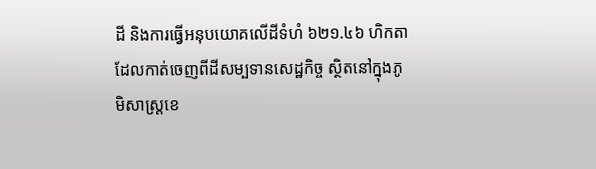ដី និងការធ្វើអនុបយោគលើដីទំហំ ៦២១.៤៦ ហិកតា ដែលកាត់ចេញពីដីសម្បទានសេដ្ឋកិច្ច ស្ថិតនៅក្នុងភូមិសាស្រ្តខេ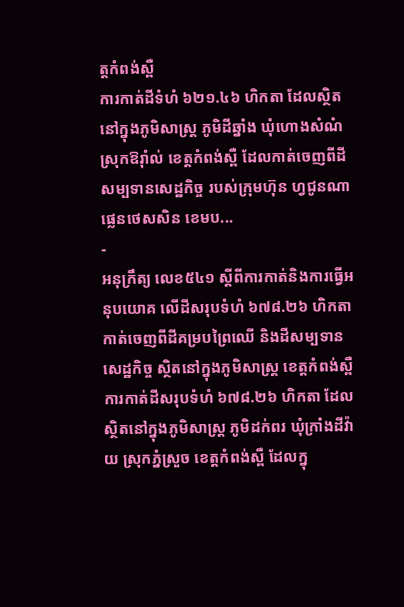ត្តកំពង់ស្ពឺ
ការកាត់ដីទំហំ ៦២១.៤៦ ហិកតា ដែលស្ថិតនៅក្នុងភូមិសាស្រ្ត ភូមិដីឆ្នាំង ឃុំហោងសំណំ ស្រុកឱរ៉ាំល់ ខេត្តកំពង់ស្ពឺ ដែលកាត់ចេញពីដីសម្បទានសេដ្ឋកិច្ច របស់ក្រុមហ៊ុន ហ្វជូនណា ផ្លេនថេសសិន ខេមប...
-
អនុក្រឹត្យ លេខ៥៤១ ស្ដីពីការកាត់និងការធ្វើអនុបយោគ លើដីសរុបទំហំ ៦៧៨.២៦ ហិកតា កាត់ចេញពីដីគម្របព្រៃឈើ និងដីសម្បទានសេដ្ឋកិច្ច ស្ថិតនៅក្នុងភូមិសាស្រ្ត ខេត្តកំពង់ស្ពឺ
ការកាត់ដីសរុបទំហំ ៦៧៨.២៦ ហិកតា ដែលស្ថិតនៅក្នុងភូមិសាស្រ្ត ភូមិដក់ពរ ឃុំក្រាំងដីវ៉ាយ ស្រុកភ្នំស្រួច ខេត្តកំពង់ស្ពឺ ដែលក្នុ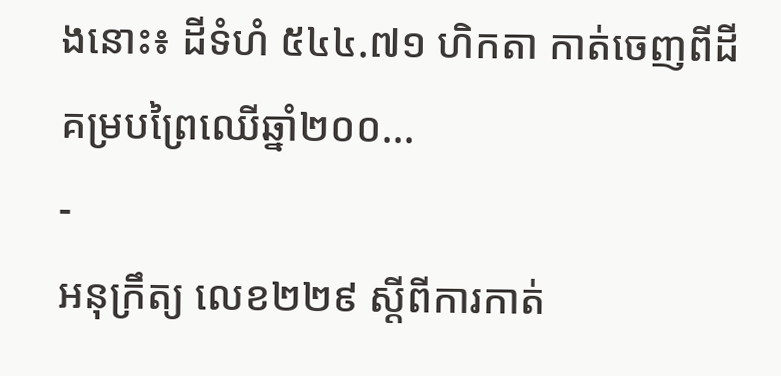ងនោះ៖ ដីទំហំ ៥៤៤.៧១ ហិកតា កាត់ចេញពីដីគម្របព្រៃឈើឆ្នាំ២០០...
-
អនុក្រឹត្យ លេខ២២៩ ស្ដីពីការកាត់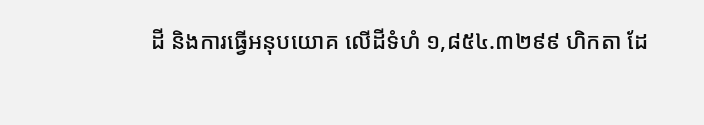ដី និងការធ្វើអនុបយោគ លើដីទំហំ ១,៨៥៤.៣២៩៩ ហិកតា ដែ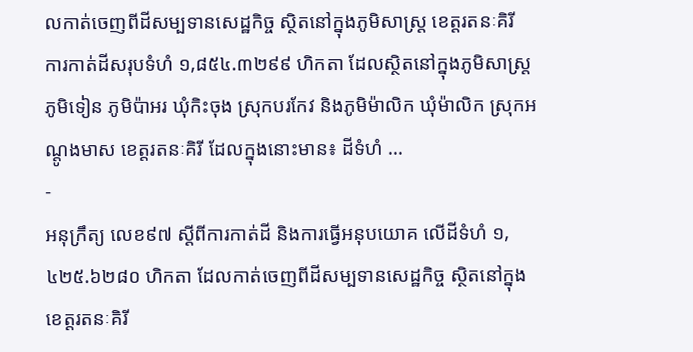លកាត់ចេញពីដីសម្បទានសេដ្ឋកិច្ច ស្ថិតនៅក្នុងភូមិសាស្រ្ត ខេត្តរតនៈគិរី
ការកាត់ដីសរុបទំហំ ១,៨៥៤.៣២៩៩ ហិកតា ដែលស្ថិតនៅក្នុងភូមិសាស្រ្ត ភូមិទៀន ភូមិប៉ាអរ ឃុំកិះចុង ស្រុកបរកែវ និងភូមិម៉ាលិក ឃុំម៉ាលិក ស្រុកអណ្ដូងមាស ខេត្តរតនៈគិរី ដែលក្នុងនោះមាន៖ ដីទំហំ ...
-
អនុក្រឹត្យ លេខ៩៧ ស្ដីពីការកាត់ដី និងការធ្វើអនុបយោគ លើដីទំហំ ១,៤២៥.៦២៨០ ហិកតា ដែលកាត់ចេញពីដីសម្បទានសេដ្ឋកិច្ច ស្ថិតនៅក្នុងខេត្តរតនៈគិរី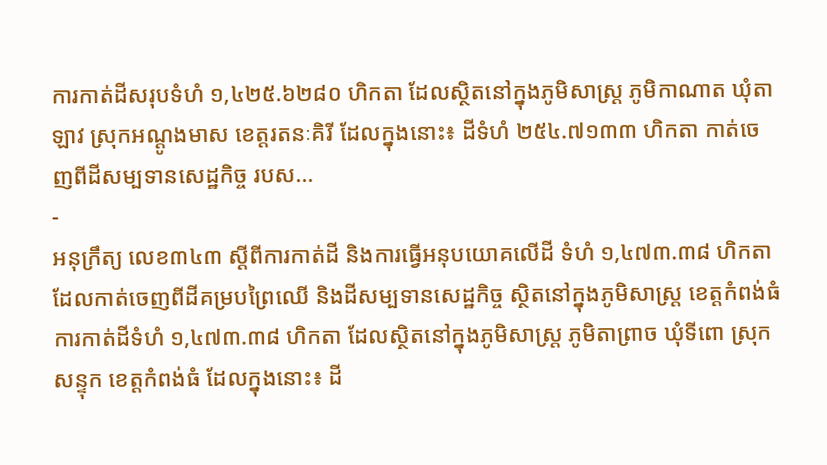ការកាត់ដីសរុបទំហំ ១,៤២៥.៦២៨០ ហិកតា ដែលស្ថិតនៅក្នុងភូមិសាស្រ្ត ភូមិកាណាត ឃុំតាឡាវ ស្រុកអណ្ដូងមាស ខេត្តរតនៈគិរី ដែលក្នុងនោះ៖ ដីទំហំ ២៥៤.៧១៣៣ ហិកតា កាត់ចេញពីដីសម្បទានសេដ្ឋកិច្ច របស...
-
អនុក្រឹត្យ លេខ៣៤៣ ស្ដីពីការកាត់ដី និងការធ្វើអនុបយោគលើដី ទំហំ ១,៤៧៣.៣៨ ហិកតា ដែលកាត់ចេញពីដីគម្របព្រៃឈើ និងដីសម្បទានសេដ្ឋកិច្ច ស្ថិតនៅក្នុងភូមិសាស្រ្ត ខេត្តកំពង់ធំ
ការកាត់ដីទំហំ ១,៤៧៣.៣៨ ហិកតា ដែលស្ថិតនៅក្នុងភូមិសាស្រ្ត ភូមិតាព្រាច ឃុំទីពោ ស្រុកសន្ទុក ខេត្តកំពង់ធំ ដែលក្នុងនោះ៖ ដី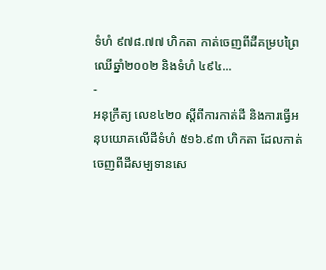ទំហំ ៩៧៨.៧៧ ហិកតា កាត់ចេញពីដីគម្របព្រៃឈើឆ្នាំ២០០២ និងទំហំ ៤៩៤...
-
អនុក្រឹត្យ លេខ៤២០ ស្ដីពីការកាត់ដី និងការធ្វើអនុបយោគលើដីទំហំ ៥១៦.៩៣ ហិកតា ដែលកាត់ចេញពីដីសម្បទានសេ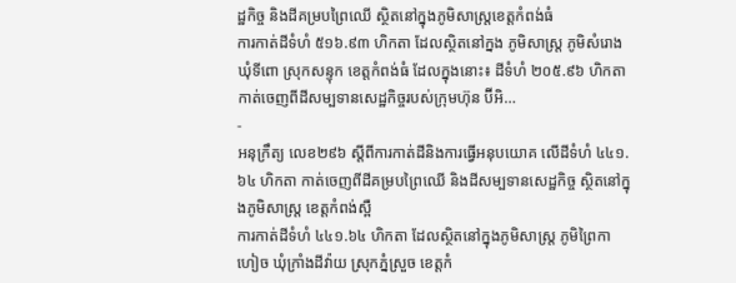ដ្ឋកិច្ច និងដីគម្របព្រៃឈើ ស្ថិតនៅក្នុងភូមិសាស្រ្តខេត្តកំពង់ធំ
ការកាត់ដីទំហំ ៥១៦.៩៣ ហិកតា ដែលស្ថិតនៅក្នង ភូមិសាស្រ្ត ភូមិសំរោង ឃុំទីពោ ស្រុកសន្ទុក ខេត្តកំពង់ធំ ដែលក្នុងនោះ៖ ដីទំហំ ២០៥.៩៦ ហិកតា កាត់ចេញពីដីសម្បទានសេដ្ឋកិច្ចរបស់ក្រុមហ៊ុន ប៊ីអិ...
-
អនុក្រឹត្យ លេខ២៩៦ ស្ដីពីការកាត់ដីនិងការធ្វើអនុបយោគ លើដីទំហំ ៤៤១.៦៤ ហិកតា កាត់ចេញពីដីគម្របព្រៃឈើ និងដីសម្បទានសេដ្ឋកិច្ច ស្ថិតនៅក្នុងភូមិសាស្រ្ត ខេត្តកំពង់ស្ពឺ
ការកាត់ដីទំហំ ៤៤១.៦៤ ហិកតា ដែលស្ថិតនៅក្នុងភូមិសាស្រ្ត ភូមិព្រៃកាហៀច ឃុំក្រាំងដីវ៉ាយ ស្រុកភ្នំស្រួច ខេត្តកំ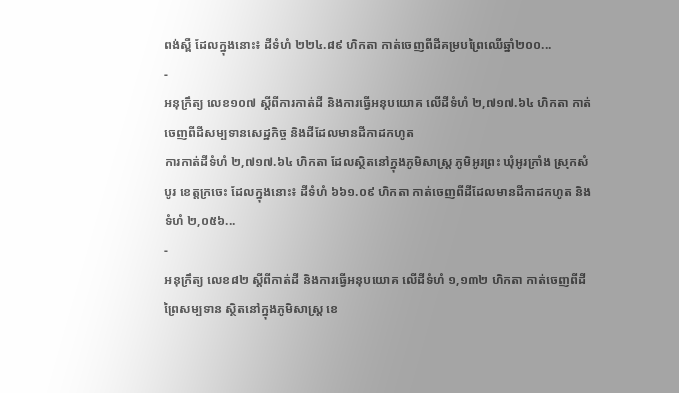ពង់ស្ពឺ ដែលក្នុងនោះ៖ ដីទំហំ ២២៤.៨៩ ហិកតា កាត់ចេញពីដីគម្របព្រៃឈើឆ្នាំ២០០...
-
អនុក្រឹត្យ លេខ១០៧ ស្ដីពីការកាត់ដី និងការធ្វើអនុបយោគ លើដីទំហំ ២,៧១៧.៦៤ ហិកតា កាត់ចេញពីដីសម្បទានសេដ្ឋកិច្ច និងដីដែលមានដីកាដកហូត
ការកាត់ដីទំហំ ២,៧១៧.៦៤ ហិកតា ដែលស្ថិតនៅក្នុងភូមិសាស្រ្ត ភូមិអូរព្រះ ឃុំអូរក្រាំង ស្រុកសំបូរ ខេត្តក្រចេះ ដែលក្នុងនោះ៖ ដីទំហំ ៦៦១.០៩ ហិកតា កាត់ចេញពីដីដែលមានដីកាដកហូត និងទំហំ ២,០៥៦...
-
អនុក្រឹត្យ លេខ៨២ ស្ដីពីកាត់ដី និងការធ្វើអនុបយោគ លើដីទំហំ ១,១៣២ ហិកតា កាត់ចេញពីដីព្រៃសម្បទាន ស្ថិតនៅក្នុងភូមិសាស្រ្ត ខេ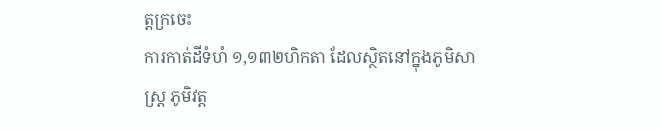ត្តក្រចេះ
ការកាត់ដីទំហំ ១,១៣២ហិកតា ដែលស្ថិតនៅក្នុងភូមិសាស្រ្ត ភូមិវត្ត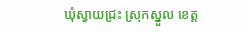ឃុំស្វាយជ្រះ ស្រុកស្នួល ខេត្ត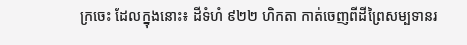ក្រចេះ ដែលក្នុងនោះ៖ ដីទំហំ ៩២២ ហិកតា កាត់ចេញពីដីព្រៃសម្បទានរ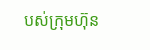បស់ក្រុមហ៊ុន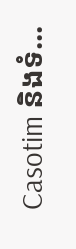Casotim និងទំ...